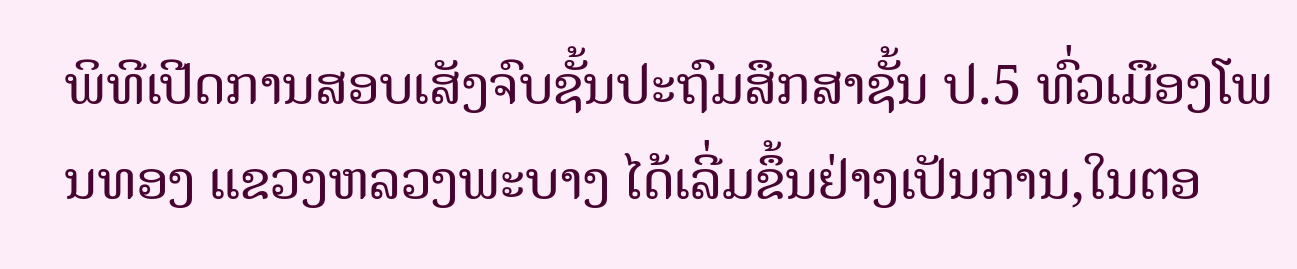ພິທີເປີດການສອບເສັງຈົບຊັ້ນປະຖົມສຶກສາຊັ້ນ ປ.5 ທົ່ວເມືອງໂພນທອງ ແຂວງຫລວງພະບາງ ໄດ້ເລີ່ມຂຶ້ນຢ່າງເປັນການ,ໃນຕອ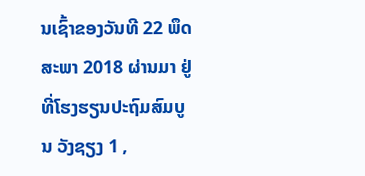ນເຊົ້າຂອງວັນທີ 22 ພຶດສະພາ 2018 ຜ່ານມາ ຢູ່ທີ່ໂຮງຮຽນປະຖົມສົມບູນ ວັງຊຽງ 1 ,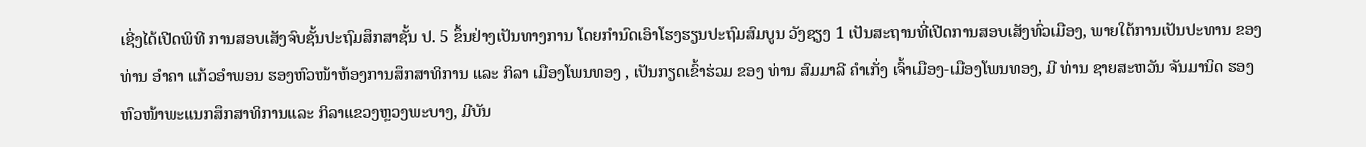ເຊີ່ງໄດ້ເປີດພິທີ ການສອບເສັງຈົບຊັ້ນປະຖົມສຶກສາຊັ້ນ ປ. 5 ຂຶ້ນຢ່າງເປັນທາງການ ໂດຍກໍານົດເອົາໂຮງຮຽນປະຖົມສົມບູນ ວັງຊຽງ 1 ເປັນສະຖານທີ່ເປີດການສອບເສັງທົ່ວເມືອງ, ພາຍໃຕ້ການເປັນປະທານ ຂອງ ທ່ານ ອຳຄາ ແກ້ວອຳພອນ ຮອງຫົວໜ້າຫ້ອງການສຶກສາທິການ ແລະ ກິລາ ເມືອງໂພນທອງ , ເປັນກຽດເຂົ້າຮ່ວມ ຂອງ ທ່ານ ສົມມາລີ ຄໍາເກັ່ງ ເຈົ້າເມືອງ-ເມືອງໂພນທອງ, ມີ ທ່ານ ຊາຍສະຫວັນ ຈັນມານິດ ຮອງຫົວໜ້າພະແນກສຶກສາທິການແລະ ກິລາແຂວງຫຼວງພະບາງ, ມີບັນ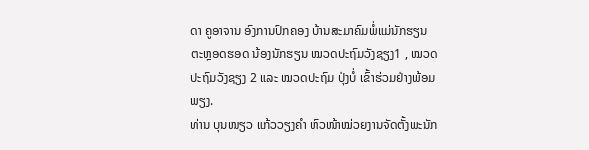ດາ ຄູອາຈານ ອົງການປົກຄອງ ບ້ານສະມາຄົມພໍ່ແມ່ນັກຮຽນ ຕະຫຼອດຮອດ ນ້ອງນັກຮຽນ ໝວດປະຖົມວັງຊຽງ1 , ໝວດປະຖົມວັງຊຽງ 2 ແລະ ໝວດປະຖົມ ປຸ່ງບໍ່ ເຂົ້າຮ່ວມຢ່າງພ້ອມພຽງ.
ທ່ານ ບຸນໜຽວ ແກ້ວວຽງຄໍາ ຫົວໜ້າໝ່ວຍງານຈັດຕັ້ງພະນັກ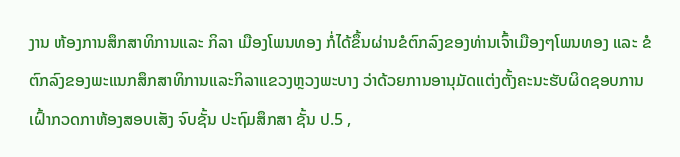ງານ ຫ້ອງການສຶກສາທິການແລະ ກິລາ ເມືອງໂພນທອງ ກໍ່ໄດ້ຂຶ້ນຜ່ານຂໍຕົກລົງຂອງທ່ານເຈົ້າເມືອງໆໂພນທອງ ແລະ ຂໍຕົກລົງຂອງພະແນກສຶກສາທິການແລະກິລາແຂວງຫຼວງພະບາງ ວ່າດ້ວຍການອານຸມັດແຕ່ງຕັ້ງຄະນະຮັບຜິດຊອບການເຝົ້າກວດກາຫ້ອງສອບເສັງ ຈົບຊັ້ນ ປະຖົມສຶກສາ ຊັ້ນ ປ.5 ,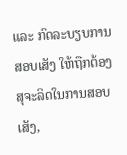ແລະ ກົດລະບຽບການສອບເສັງ ໃຫ້ຖືກຕ້ອງສຸຈະລິດໃນການສອບເສັງ,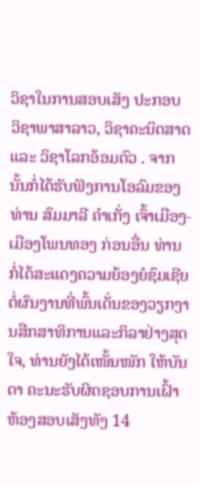ວິຊາໃນການສອບເສັງ ປະກອບ ວິຊາພາສາລາວ, ວິຊາຄະນິດສາດ ແລະ ວິຊາໂລກອ້ອມຕົວ . ຈາກນັ້ນກໍ່ໄດ້ຮັບຟັງການໂອລົມຂອງ ທ່ານ ສົມມາລີ ຄໍາເກັ່ງ ເຈົ້າເມືອງ-ເມືອງໂພນທອງ ກ່ອນອື່ນ ທ່ານ ກໍ່ໄດ້ສະແດງຄວາມຍ້ອງຍໍຊົມເຊີຍຕໍ່ຜົນງານທີ່ພົ້ນເດັ່ນຂອງວຽກງານສືກສາທິການແລະກິລາຢ່າງສຸດໃຈ, ທ່ານຍັງໄດ້ເໜັ້ນໜັກ ໃຫ້ບັນດາ ຄະນະຮັບຜິດຊອບການເຝົ້າຫ້ອງສອບເສັງທັງ 14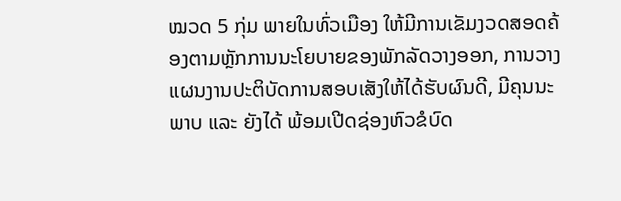ໝວດ 5 ກຸ່ມ ພາຍໃນທົ່ວເມືອງ ໃຫ້ມີການເຂັມງວດສອດຄ້ອງຕາມຫຼັກການນະໂຍບາຍຂອງພັກລັດວາງອອກ, ການວາງແຜນງານປະຕິບັດການສອບເສັງໃຫ້ໄດ້ຮັບຜົນດີ, ມີຄຸນນະພາບ ແລະ ຍັງໄດ້ ພ້ອມເປີດຊ່ອງຫົວຂໍບົດ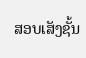ສອບເສັງຊັ້ນ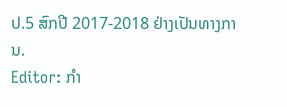ປ.5 ສົກປີ 2017-2018 ຢ່າງເປັນທາງການ.
Editor: ກຳ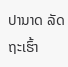ປານາດ ລັດຖະເຮົ້າ